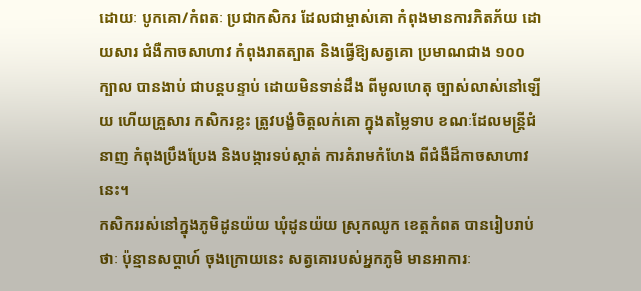ដោយៈ បូកគោ/កំពតៈ ប្រជាកសិករ ដែលជាម្ចាស់គោ កំពុងមានការភិតភ័យ ដោយសារ ជំងឺកាចសាហាវ កំពុងរាតត្បាត និងធ្វើឱ្យសត្វគោ ប្រមាណជាង ១០០ ក្បាល បានងាប់ ជាបន្តបន្ទាប់ ដោយមិនទាន់ដឹង ពីមូលហេតុ ច្បាស់លាស់នៅឡើយ ហើយគ្រួសារ កសិករខ្លះ ត្រូវបង្ខំចិត្តលក់គោ ក្នុងតម្លៃទាប ខណៈដែលមន្ត្រីជំនាញ កំពុងប្រឹងប្រែង និងបង្ការទប់ស្កាត់ ការគំរាមកំហែង ពីជំងឺដ៏កាចសាហាវនេះ។
កសិកររស់នៅក្នុងភូមិដូនយ៉យ ឃុំដូនយ៉យ ស្រុកឈូក ខេត្តកំពត បានរៀបរាប់ថាៈ ប៉ុន្មានសប្តាហ៍ ចុងក្រោយនេះ សត្វគោរបស់អ្នកភូមិ មានអាការៈ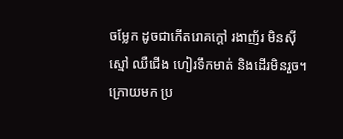ចម្លែក ដូចជាកើតរោគក្តៅ រងាញ័រ មិនស៊ីស្មៅ ឈឺជើង ហៀរទឹកមាត់ និងដើរមិនរួច។ ក្រោយមក ប្រ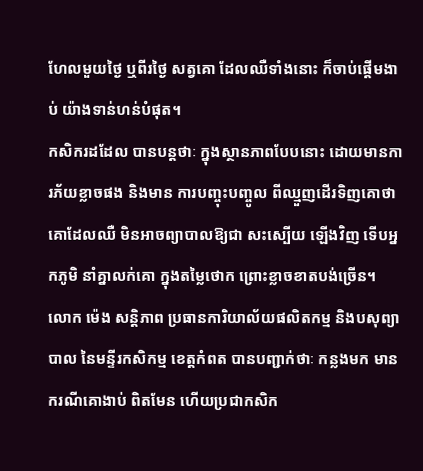ហែលមួយថ្ងៃ ឬពីរថ្ងៃ សត្វគោ ដែលឈឺទាំងនោះ ក៏ចាប់ផ្តើមងាប់ យ៉ាងទាន់ហន់បំផុត។
កសិករដដែល បានបន្តថាៈ ក្នុងស្ថានភាពបែបនោះ ដោយមានការភ័យខ្លាចផង និងមាន ការបញ្ចុះបញ្ចូល ពីឈ្មួញដើរទិញគោថា គោដែលឈឺ មិនអាចព្យាបាលឱ្យជា សះស្បើយ ឡើងវិញ ទើបអ្នកភូមិ នាំគ្នាលក់គោ ក្នុងតម្លៃថោក ព្រោះខ្លាចខាតបង់ច្រើន។
លោក ម៉េង សន្តិភាព ប្រធានការិយាល័យផលិតកម្ម និងបសុព្យាបាល នៃមន្ទីរកសិកម្ម ខេត្តកំពត បានបញ្ជាក់ថាៈ កន្លងមក មានករណីគោងាប់ ពិតមែន ហើយប្រជាកសិក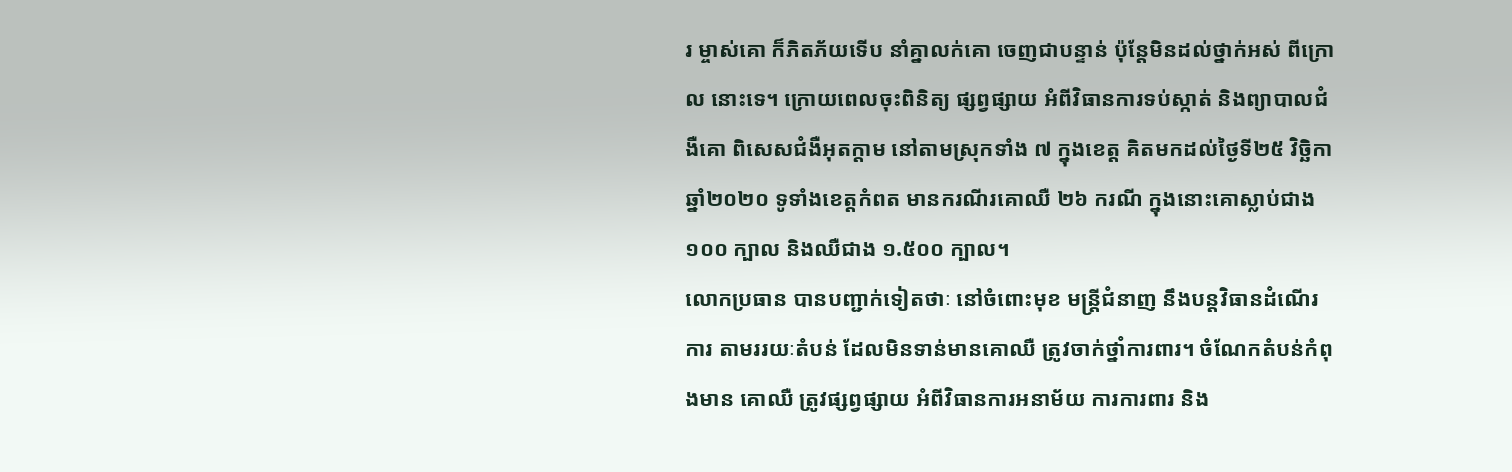រ ម្ចាស់គោ ក៏ភិតភ័យទើប នាំគ្នាលក់គោ ចេញជាបន្ទាន់ ប៉ុន្តែមិនដល់ថ្នាក់អស់ ពីក្រោល នោះទេ។ ក្រោយពេលចុះពិនិត្យ ផ្សព្វផ្សាយ អំពីវិធានការទប់ស្កាត់ និងព្យាបាលជំងឺគោ ពិសេសជំងឺអុតក្តាម នៅតាមស្រុកទាំង ៧ ក្នុងខេត្ត គិតមកដល់ថ្ងៃទី២៥ វិច្ឆិកា ឆ្នាំ២០២០ ទូទាំងខេត្តកំពត មានករណីរគោឈឺ ២៦ ករណី ក្នុងនោះគោស្លាប់ជាង ១០០ ក្បាល និងឈឺជាង ១.៥០០ ក្បាល។
លោកប្រធាន បានបញ្ជាក់ទៀតថាៈ នៅចំពោះមុខ មន្ត្រីជំនាញ នឹងបន្តវិធានដំណើរការ តាមររយៈតំបន់ ដែលមិនទាន់មានគោឈឺ ត្រូវចាក់ថ្នាំការពារ។ ចំណែកតំបន់កំពុងមាន គោឈឺ ត្រូវផ្សព្វផ្សាយ អំពីវិធានការអនាម័យ ការការពារ និង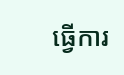ធ្វើការ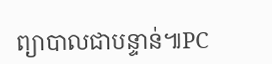ព្យាបាលជាបន្ទាន់៕PC